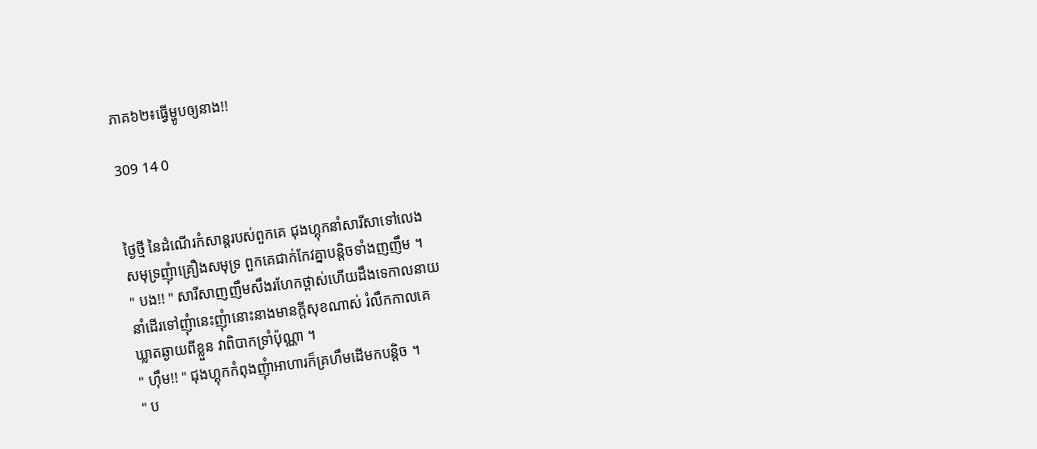ភាគ៦២៖ធ្វើម្ហូបឲ្យនាង!!

309 14 0


ថ្ងៃថ្មី នៃដំណើរកំសាន្ដរបស់ពួកគេ ជុងហ្គុកនាំសារីសាទៅលេង
សមុទ្រញុំាគ្រឿងសមុទ្រ ពួកគេជាក់កែវគ្នាបន្ដិចទាំងញញឹម ។
" បង!! " សារីសាញញឹមសឹងរហែកថ្ពាស់ហើយដឹងទេកាលនាយ
នាំដើរទៅញុំានេះញុំានោះនាងមានក្ដីសុខណាស់ រំលឹកកាលគេ
ឃ្លាតឆ្ងាយពីខ្លួន វាពិបាកទ្រាំប៉ុណ្ណា ។
" ហ៊ឹម!! " ជុងហ្គុកកំពុងញុំាអាហារក៏គ្រហឹមដើមកបន្ដិច ។
" ប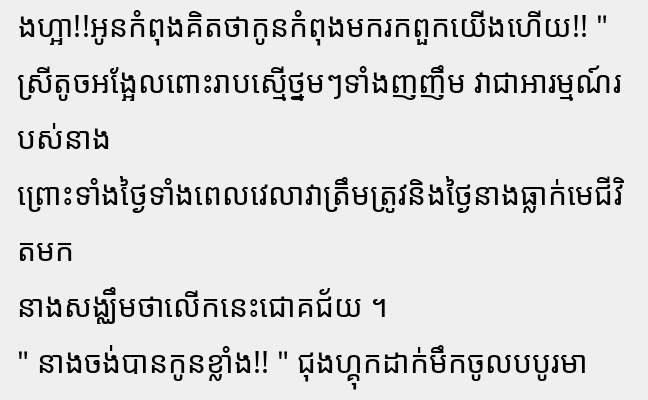ងហ្អា!!អូនកំពុងគិតថាកូនកំពុងមករកពួកយើងហើយ!! " ស្រីតូចអង្អែលពោះរាបស្មើថ្នមៗទាំងញញឹម វាជាអារម្មណ៍របស់នាង
ព្រោះទាំងថ្ងៃទាំងពេលវេលាវាត្រឹមត្រូវនិងថ្ងៃនាងធ្លាក់មេជីវិតមក
នាងសង្ឈឹមថាលើកនេះជោគជ័យ ។
" នាងចង់បានកូនខ្លាំង!! " ជុងហ្គុកដាក់មឹកចូលបបូរមា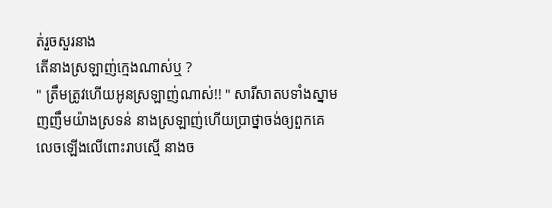ត់រួចសួរនាង
តើនាងស្រឡាញ់ក្មេងណាស់ឬ ?
" ត្រឹមត្រូវហើយអូនស្រឡាញ់ណាស់!! " សារីសាតបទាំងស្នាម
ញញឹមយ៉ាងស្រទន់ នាងស្រឡាញ់ហើយប្រាថ្នាចង់ឲ្យពួកគេ
លេចឡើងលើពោះរាបស្មើ នាងច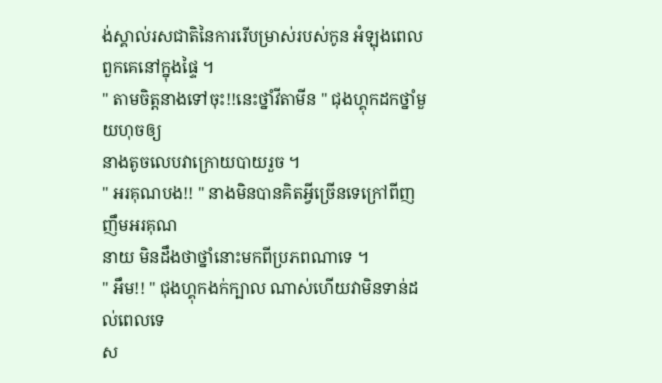ង់ស្គាល់រសជាតិនៃការរើបម្រាស់របស់កូន អំឡុងពេលពួកគេនៅក្នុងផ្ទៃ ។
" តាមចិត្ដនាងទៅចុះ!!នេះថ្នាំវីតាមីន " ជុងហ្គុកដកថ្នាំមួយហុចឲ្យ
នាងតូចលេបវាក្រោយបាយរួច ។
" អរគុណបង!! " នាងមិនបានគិតអ្វីច្រើនទេក្រៅពីញញឹមអរគុណ
នាយ មិនដឹងថាថ្នាំនោះមកពីប្រភពណាទេ ។
" អឹម!! " ជុងហ្គុកងក់ក្បាល ណាស់ហើយវាមិនទាន់ដល់ពេលទេ
ស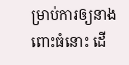ម្រាប់ការឲ្យនាងពោះធំនោះ ដើ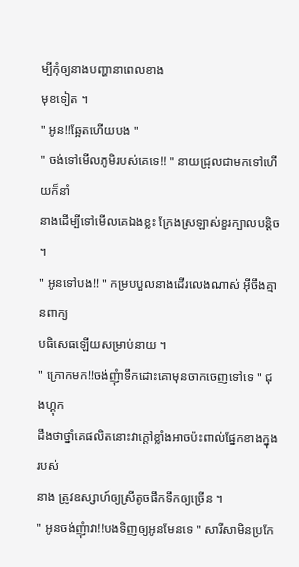ម្បីកុំឲ្យនាងបញ្ហានាពេលខាង
មុខទៀត ។
" អូន!!ឆ្អែតហើយបង "
" ចង់ទៅមើលភូមិរបស់គេទេ!! " នាយជ្រុលជាមកទៅហើយក៏នាំ
នាងដើម្បីទៅមើលគេឯងខ្លះ ក្រែងស្រឡាស់ខួរក្បាលបន្ដិច ។
" អូនទៅបង!! " កម្របបួលនាងដើរលេងណាស់ អ៊ីចឹងគ្មានពាក្យ
បធិសេធឡើយសម្រាប់នាយ ។
" ក្រោកមក!!ចង់ញុំាទឹកដោះគោមុនចាកចេញទៅទេ " ជុងហ្គុក
ដឹងថាថ្នាំគេផលិតនោះវាក្ដៅខ្លាំងអាចប៉ះពាល់ផ្នែកខាងក្នុងរបស់
នាង ត្រូវឧស្សាហ៍ឲ្យស្រីតូចផឹកទឹកឲ្យច្រើន ។
" អូនចង់ញុំាវា!!បងទិញឲ្យអូនមែនទេ " សារីសាមិនប្រកែ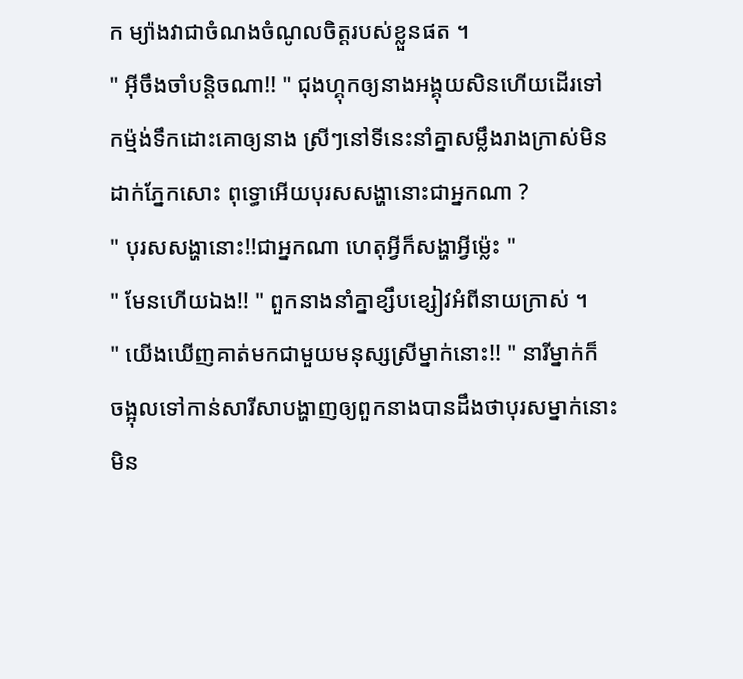ក ម្យ៉ាងវាជាចំណងចំណូលចិត្ដរបស់ខ្លួនផត ។
" អ៊ីចឹងចាំបន្ដិចណា!! " ជុងហ្គុកឲ្យនាងអង្គុយសិនហើយដើរទៅ
កម្ម៉ង់ទឹកដោះគោឲ្យនាង ស្រីៗនៅទីនេះនាំគ្នាសម្លឹងរាងក្រាស់មិន
ដាក់ភ្នែកសោះ ពុទ្ធោអើយបុរសសង្ហានោះជាអ្នកណា ?
" បុរសសង្ហានោះ!!ជាអ្នកណា ហេតុអ្វីក៏សង្ហាអ្វីម្ល៉េះ "
" មែនហើយឯង!! " ពួកនាងនាំគ្នាខ្សឹបខ្សៀវអំពីនាយក្រាស់ ។
" យើងឃើញគាត់មកជាមួយមនុស្សស្រីម្នាក់នោះ!! " នារីម្នាក់ក៏
ចង្អុលទៅកាន់សារីសាបង្ហាញឲ្យពួកនាងបានដឹងថាបុរសម្នាក់នោះ
មិន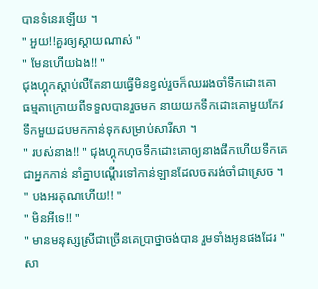បានទំនេរឡើយ ។
" អួយ!!គួរឲ្យស្ដាយណាស់ "
" មែនហើយឯង!! "
ជុងហ្គុកស្ដាប់លឺតែនាយធ្វើមិនខ្វល់រួចក៏ឈររងចាំទឹកដោះគោ
ធម្មតាក្រោយពីទទួលបានរួចមក នាយយកទឹកដោះគោមួយកែវ
ទឹកមួយដបមកកាន់ទុកសម្រាប់សារីសា ។
" របស់នាង!! " ជុងហ្គុកហុចទឹកដោះគោឲ្យនាងផឹកហើយទឹកគេ
ជាអ្នកកាន់ នាំគ្នាបណ្ដើរទៅកាន់ឡានដែលចតរង់ចាំជាស្រេច ។
" បងអរគុណហើយ!! "
" មិនអីទេ!! "
" មានមនុស្សស្រីជាច្រើនគេប្រាថ្នាចង់បាន រួមទាំងអូនផងដែរ "
សា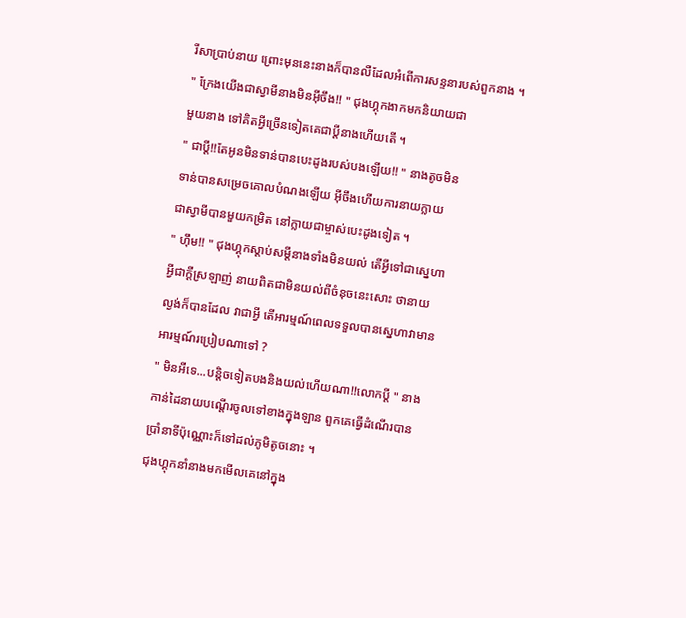រីសាប្រាប់នាយ ព្រោះមុននេះនាងក៏បានលឺដែលអំពើការសន្ទនារបស់ពួកនាង ។
" ក្រែងយើងជាស្វាមីនាងមិនអ៊ីចឹង!! " ជុងហ្គុកងាកមកនិយាយជា
មួយនាង ទៅគិតអ្វីច្រើនទៀតគេជាប្ដីនាងហើយតើ ។
" ជាប្ដី!!តែអូនមិនទាន់បានបេះដូងរបស់បងឡើយ!! " នាងតូចមិន
ទាន់បានសម្រេចគោលបំណងឡើយ អ៊ីចឹងហើយការនាយក្លាយ
ជាស្វាមីបានមួយកម្រិត នៅក្លាយជាម្ចាស់បេះដូងទៀត ។
" ហ៊ឹម!! " ជុងហ្គុកស្ដាប់សម្ដីនាងទាំងមិនយល់ តើអ្វីទៅជាស្នេហា
អ្វីជាក្ដីស្រឡាញ់ នាយពិតជាមិនយល់ពីចំនុចនេះសោះ ថានាយ
ល្ងង់ក៏បានដែល វាជាអ្វី តើអារម្មណ៍ពេលទទួលបានស្នេហាវាមាន
អារម្មណ៍រប្រៀបណាទៅ ?
" មិនអីទេ...បន្ដិចទៀតបងនិងយល់ហើយណា!!លោកប្ដី " នាង
កាន់ដៃនាយបណ្ដើរចូលទៅខាងក្នុងឡាន ពួកគេធ្វើដំណើរបាន
ប្រាំនាទីប៉ុណ្ណោះក៏ទៅដល់ភូមិតូចនោះ ។
ជុងហ្គុកនាំនាងមកមើលគេនៅក្នុង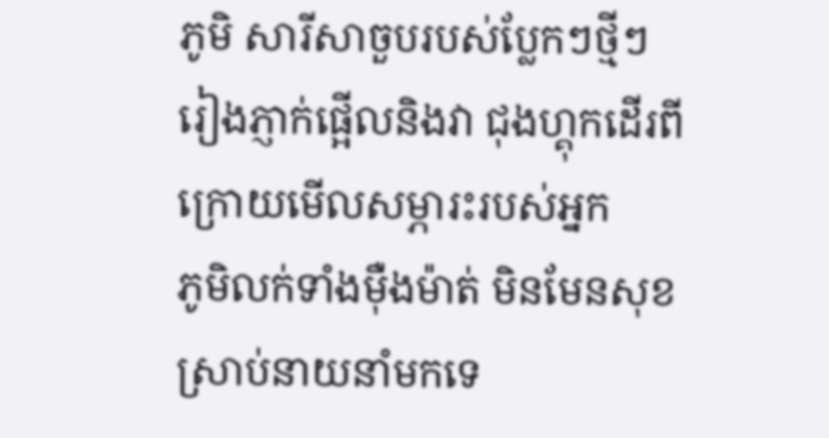ភូមិ សារីសាចួបរបស់ប្លែកៗថ្មីៗ
រៀងភ្ញាក់ផ្អើលនិងវា ជុងហ្គុកដើរពីក្រោយមើលសម្ភារះរបស់អ្នក
ភូមិលក់ទាំងម៉ឺងម៉ាត់ មិនមែនសុខស្រាប់នាយនាំមកទេ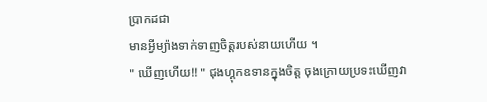ប្រាកដជា
មានអ្វីម្យ៉ាងទាក់ទាញចិត្ដរបស់នាយហើយ ។
" ឃើញហើយ!! " ជុងហ្គុកឧទានក្នុងចិត្ដ ចុងក្រោយប្រទះឃើញវា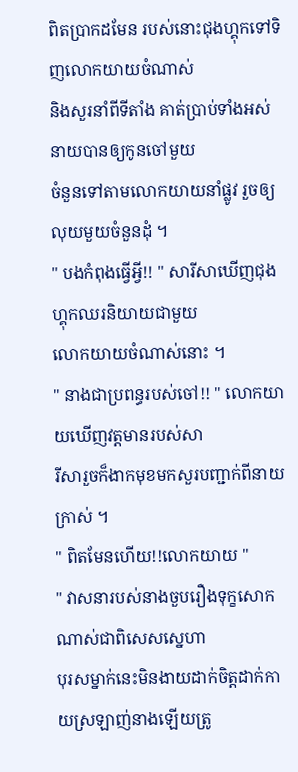ពិតប្រាកដមែន របស់នោះជុងហ្គុកទៅទិញលោកយាយចំណាស់
និងសួរនាំពីទីតាំង គាត់ប្រាប់ទាំងអស់ នាយបានឲ្យកូនចៅមួយ
ចំនួនទៅតាមលោកយាយនាំផ្លូវ រួចឲ្យលុយមួយចំនួនដុំ ។
" បងកំពុងធ្វើអ្វី!! " សារីសាឃើញជុងហ្គុកឈរនិយាយជាមួយ
លោកយាយចំណាស់នោះ ។
" នាងជាប្រពន្ធរបស់ចៅ!! " លោកយាយឃើញវត្ដមានរបស់សា
រីសារួចក៏ងាកមុខមកសួរបញ្ជាក់ពីនាយក្រាស់ ។
" ពិតមែនហើយ!!លោកយាយ "
" វាសនារបស់នាងចួបរឿងទុក្ខសោកណាស់ជាពិសេសស្នេហា
បុរសម្នាក់នេះមិនងាយដាក់ចិត្ដដាក់កាយស្រឡាញ់នាងឡើយត្រូ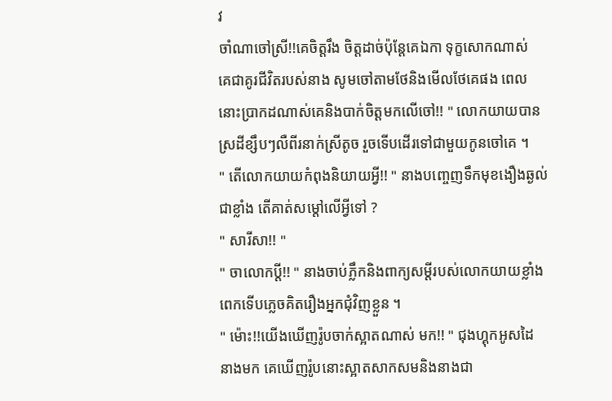វ
ចាំណាចៅស្រី!!គេចិត្ដរឹង ចិត្ដដាច់ប៉ុន្ដែគេឯកា ទុក្ខសោកណាស់
គេជាគូរជីវិតរបស់នាង សូមចៅតាមថែនិងមើលថែគេផង ពេល
នោះប្រាកដណាស់គេនិងបាក់ចិត្ដមកលើចៅ!! " លោកយាយបាន
ស្រដីខ្សឹបៗលឺពីរនាក់ស្រីតូច រួចទើបដើរទៅជាមួយកូនចៅគេ ។
" តើលោកយាយកំពុងនិយាយអ្វី!! " នាងបញ្ចេញទឹកមុខងឿងឆ្ងល់
ជាខ្លាំង តើគាត់សម្ដៅលើអ្វីទៅ ?
" សារីសា!! "
" ចាលោកប្ដី!! " នាងចាប់ភ្លឹកនិងពាក្យសម្ដីរបស់លោកយាយខ្លាំង
ពេកទើបភ្លេចគិតរឿងអ្នកជុំវិញខ្លួន ។
" ម៉ោះ!!យើងឃើញរ៉ូបចាក់ស្អាតណាស់ មក!! " ជុងហ្គុកអូសដៃ
នាងមក គេឃើញរ៉ូបនោះស្អាតសាកសមនិងនាងជា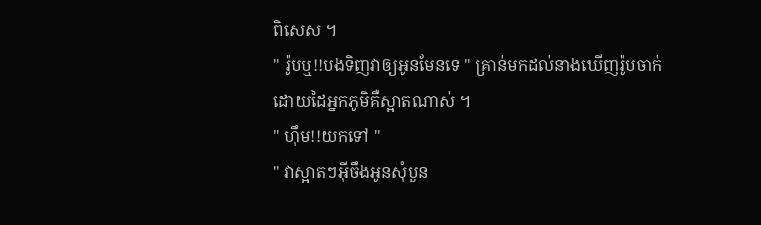ពិសេស ។
" រ៉ូបឬ!!បងទិញវាឲ្យអូនមែនទេ " គ្រាន់មកដល់នាងឃើញរ៉ូបចាក់
ដោយដៃអ្នកភូមិគឺស្អាតណាស់ ។
" ហ៊ឹម!!យកទៅ "
" វាស្អាតៗអ៊ីចឹងអូនសុំបួន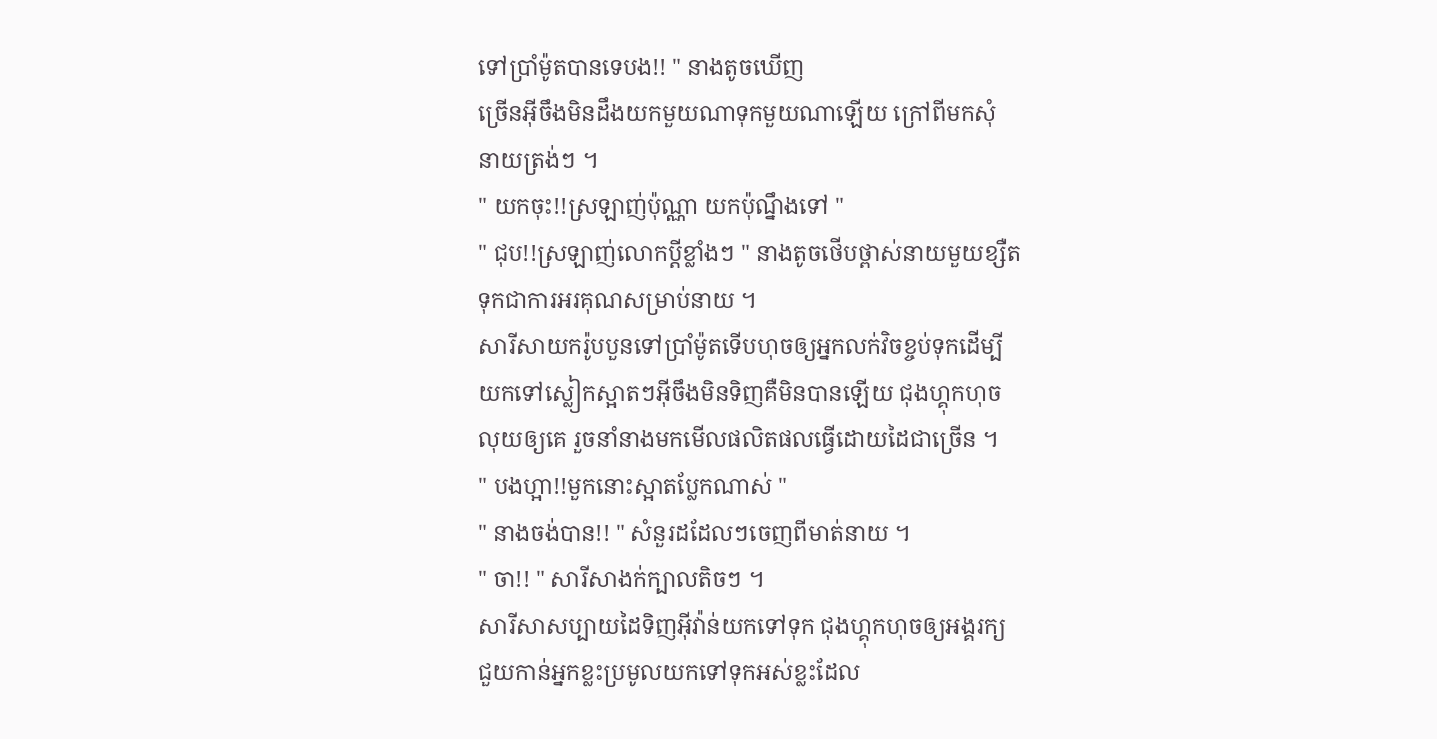ទៅប្រាំម៉ូតបានទេបង!! " នាងតូចឃើញ
ច្រើនអ៊ីចឹងមិនដឹងយកមួយណាទុកមួយណាឡើយ ក្រៅពីមកសុំ
នាយត្រង់ៗ ។
" យកចុះ!!ស្រឡាញ់ប៉ុណ្ណា យកប៉ុណ្នឹងទៅ "
" ជុប!!ស្រឡាញ់លោកប្ដីខ្លាំងៗ " នាងតូចថើបថ្ពាស់នាយមួយខ្សឺត
ទុកជាការអរគុណសម្រាប់នាយ ។
សារីសាយករ៉ូបបួនទៅប្រាំម៉ូតទើបហុចឲ្យអ្នកលក់វិចខ្ចប់ទុកដើម្បី
យកទៅស្លៀកស្អាតៗអ៊ីចឹងមិនទិញគឺមិនបានឡើយ ជុងហ្គុកហុច
លុយឲ្យគេ រួចនាំនាងមកមើលផលិតផលធ្វើដោយដៃជាច្រើន ។
" បងហ្អា!!មួកនោះស្អាតប្លែកណាស់ "
" នាងចង់បាន!! " សំនួរដដែលៗចេញពីមាត់នាយ ។
" ចា!! " សារីសាងក់ក្បាលតិចៗ ។
សារីសាសប្បាយដៃទិញអ៊ីវ៉ាន់យកទៅទុក ជុងហ្គុកហុចឲ្យអង្គរក្យ
ជួយកាន់អ្នកខ្លះប្រមូលយកទៅទុកអស់ខ្លះដែល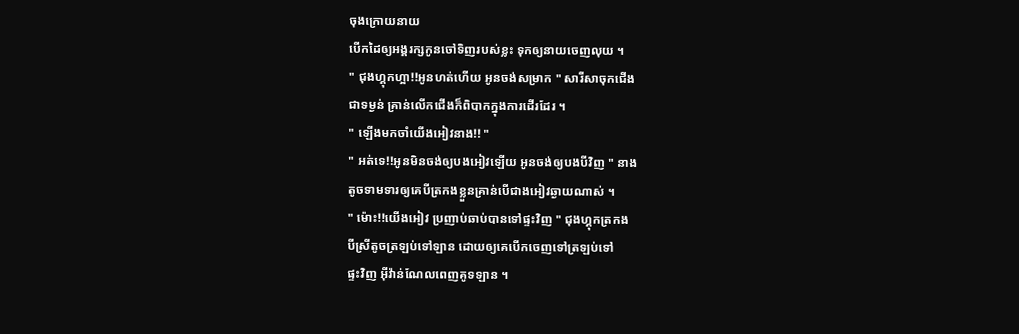ចុងក្រោយនាយ
បើកដៃឲ្យអង្គរក្សកូនចៅទិញរបស់ខ្លះ ទុកឲ្យនាយចេញលុយ ។
" ជុងហ្គុកហ្អា!!អូនហត់ហើយ អូនចង់សម្រាក " សារីសាចុកជើង
ជាទម្ងន់ គ្រាន់លើកជើងក៏ពិបាកក្នុងការដើរដែរ ។
" ឡើងមកចាំយើងអៀវនាង!! "
" អត់ទេ!!អូនមិនចង់ឲ្យបងអៀវឡើយ អូនចង់ឲ្យបងបីវិញ " នាង
តូចទាមទារឲ្យគេបីត្រកងខ្លួនគ្រាន់បើជាងអៀវឆ្ងាយណាស់ ។
" ម៉ោះ!!យើងអៀវ ប្រញាប់ឆាប់បានទៅផ្ទះវិញ " ជុងហ្គុកត្រកង
បីស្រីតូចត្រឡប់ទៅឡាន ដោយឲ្យគេបើកចេញទៅត្រឡប់ទៅ
ផ្ទះវិញ អ៊ីវ៉ាន់ណែលពេញគូទឡាន ។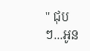" ជុបៗ...អូន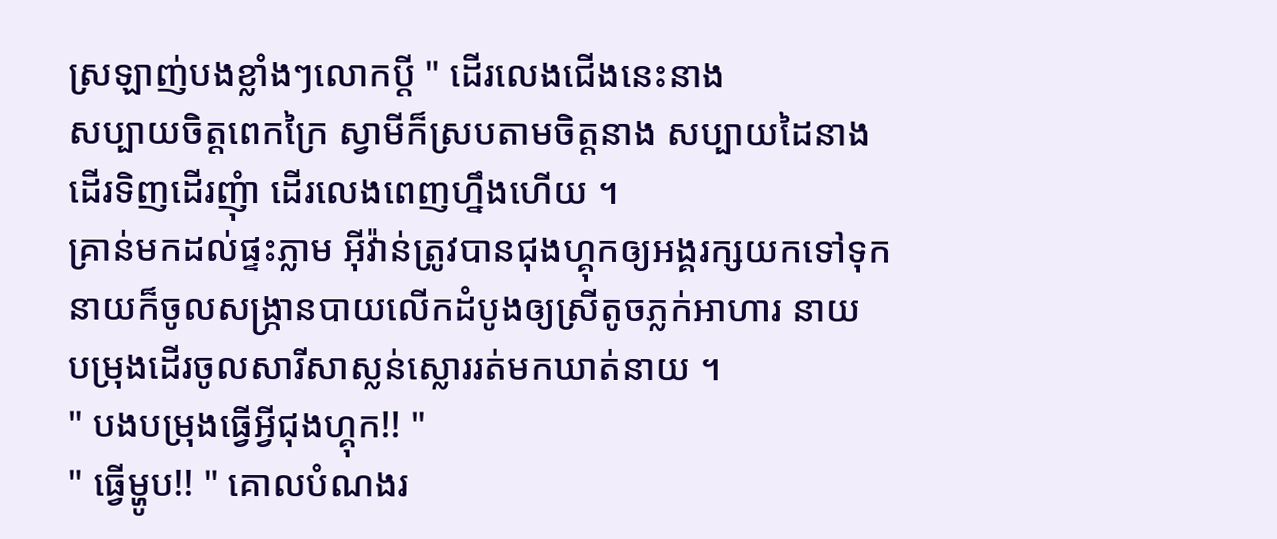ស្រឡាញ់បងខ្លាំងៗលោកប្ដី " ដើរលេងជើងនេះនាង
សប្បាយចិត្ដពេកក្រៃ ស្វាមីក៏ស្របតាមចិត្ដនាង សប្បាយដៃនាង
ដើរទិញដើរញុំា ដើរលេងពេញហ្នឹងហើយ ។
គ្រាន់មកដល់ផ្ទះភ្លាម អ៊ីវ៉ាន់ត្រូវបានជុងហ្គុកឲ្យអង្គរក្សយកទៅទុក
នាយក៏ចូលសង្រ្កានបាយលើកដំបូងឲ្យស្រីតូចភ្លក់អាហារ នាយ
បម្រុងដើរចូលសារីសាស្លន់ស្លោររត់មកឃាត់នាយ ។
" បងបម្រុងធ្វើអ្វីជុងហ្គុក!! "
" ធ្វើម្ហូប!! " គោលបំណងរ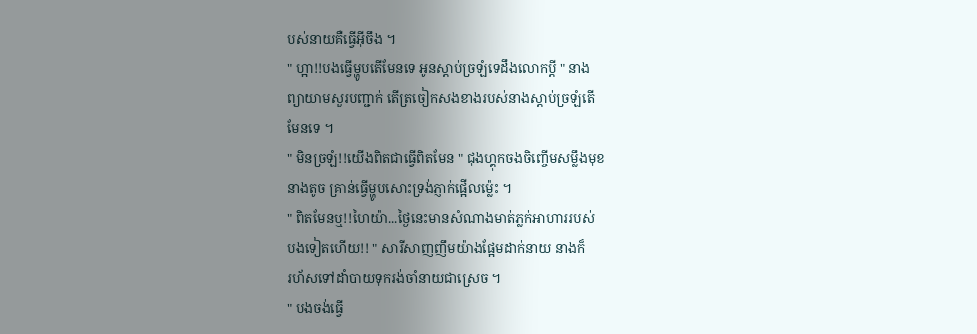បស់នាយគឺធ្វើអ៊ីចឹង ។
" ហ្អា!!បងធ្វើម្ហូបតើមែនទេ អូនស្ដាប់ច្រឡំទេដឹងលោកប្ដី " នាង
ព្យាយាមសួរបញ្ជាក់ តើត្រចៀកសងខាងរបស់នាងស្ដាប់ច្រឡំតើ
មែនទេ ។
" មិនច្រឡំ!!យើងពិតជាធ្វើពិតមែន " ជុងហ្គុកចងចិញ្ចើមសម្លឹងមុខ
នាងតូច គ្រាន់ធ្វើម្ហូបសោះទ្រង់ភ្ញាក់ផ្អើលម្ល៉េះ ។
" ពិតមែនឬ!!ហៃយ៉ា...ថ្ងៃនេះមានសំណាងមាត់ភ្លក់អាហាររបស់
បងទៀតហើយ!! " សារីសាញញឹមយ៉ាងផ្អែមដាក់នាយ នាងក៏
រហ័សទៅដាំបាយទុករង់ចាំនាយជាស្រេច ។
" បងចង់ធ្វើ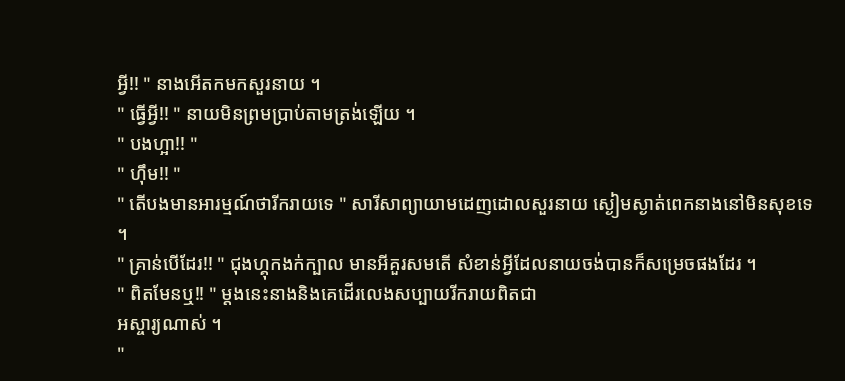អ្វី!! " នាងអើតកមកសួរនាយ ។
" ធ្វើអ្វី!! " នាយមិនព្រមប្រាប់តាមត្រង់ឡើយ ។
" បងហ្អា!! "
" ហ៊ឹម!! "
" តើបងមានអារម្មណ៍ថារីករាយទេ " សារីសាព្យាយាមដេញដោលសួរនាយ ស្ងៀមស្ងាត់ពេកនាងនៅមិនសុខទេ ។
" គ្រាន់បើដែរ!! " ជុងហ្គុកងក់ក្បាល មានអីគួរសមតើ សំខាន់អ្វីដែលនាយចង់បានក៏សម្រេចផងដែរ ។
" ពិតមែនឬ!! " ម្ដងនេះនាងនិងគេដើរលេងសប្បាយរីករាយពិតជា
អស្ចារ្យណាស់ ។
"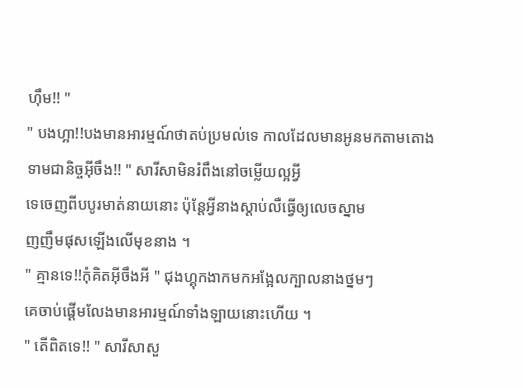ហ៊ឹម!! "
" បងហ្អា!!បងមានអារម្មណ៍ថាតប់ប្រមល់ទេ កាលដែលមានអូនមកតាមតោងទាមជានិច្ចអ៊ីចឹង!! " សារីសាមិនរំពឹងនៅចម្លើយល្អអ្វី
ទេចេញពីបបូរមាត់នាយនោះ ប៉ុន្ដែអ្វីនាងស្ដាប់លឺធ្វើឲ្យលេចស្នាម
ញញឹមផុសឡើងលើមុខនាង ។
" គ្មានទេ!!កុំគិតអ៊ីចឹងអី " ជុងហ្គុកងាកមកអង្អែលក្បាលនាងថ្នមៗ
គេចាប់ផ្ដើមលែងមានអារម្មណ៍ទាំងឡាយនោះហើយ ។
" តើពិតទេ!! " សារីសាសួ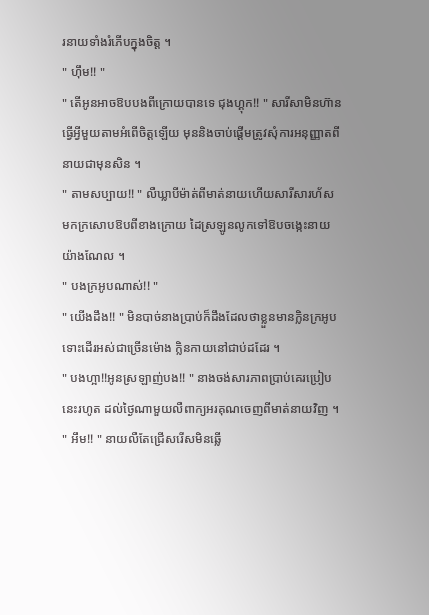រនាយទាំងរំភើបក្នុងចិត្ដ ។
" ហ៊ឹម!! "
" តើអូនអាចឱបបងពីក្រោយបានទេ ជុងហ្គុក!! " សារីសាមិនហ៊ាន
ធ្វើអ្វីមួយតាមអំពើចិត្ដឡើយ មុននិងចាប់ផ្ដើមត្រូវសុំការអនុញ្ញាតពី
នាយជាមុនសិន ។
" តាមសប្បាយ!! " លឺឃ្លាបីម៉ាត់ពីមាត់នាយហើយសារីសារហ័ស
មកក្រសោបឱបពីខាងក្រោយ ដៃស្រឡូនលូកទៅឱបចង្កេះនាយ
យ៉ាងណែល ។
" បងក្រអូបណាស់!! "
" យើងដឹង!! " មិនបាច់នាងប្រាប់ក៏ដឹងដែលថាខ្លួនមានក្លិនក្រអូប
ទោះដើរអស់ជាច្រើនម៉ោង ក្លិនកាយនៅជាប់ដដែរ ។
" បងហ្អា!!អូនស្រឡាញ់បង!! " នាងចង់សារភាពប្រាប់គេរប្រៀប
នេះរហូត ដល់ថ្ងៃណាមួយលឺពាក្យអរគុណចេញពីមាត់នាយវិញ ។
" អឹម!! " នាយលឺតែជ្រើសរើសមិនឆ្លើ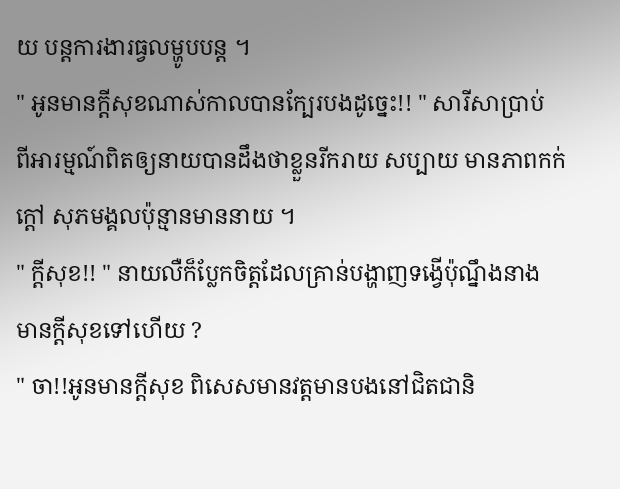យ បន្ដការងារធ្វលម្ហូបបន្ដ ។
" អូនមានក្ដីសុខណាស់កាលបានក្បែរបងដូច្នេះ!! " សារីសាប្រាប់
ពីអារម្មណ៍ពិតឲ្យនាយបានដឹងថាខ្លួនរីករាយ សប្បាយ មានភាពកក់ក្ដៅ សុភមង្គលប៉ុន្មានមាននាយ ។
" ក្ដីសុខ!! " នាយលឺក៏ប្លែកចិត្ដដែលគ្រាន់បង្ហាញទង្វើប៉ុណ្នឹងនាង
មានក្ដីសុខទៅហើយ ?
" ចា!!អូនមានក្ដីសុខ ពិសេសមានវត្ដមានបងនៅជិតជានិ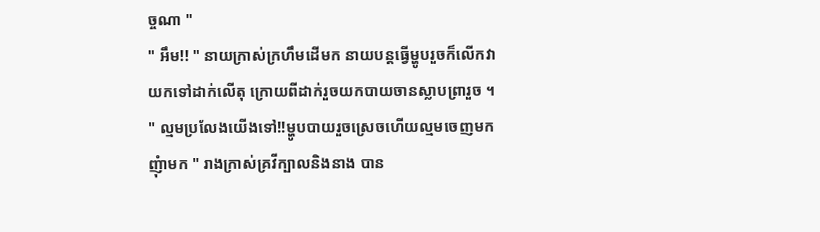ច្ចណា "
" អឹម!! " នាយក្រាស់ក្រហឹមដើមក នាយបន្ដធ្វើម្ហូបរួចក៏លើកវា
យកទៅដាក់លើតុ ក្រោយពីដាក់រួចយកបាយចានស្លាបព្រារួច ។
" ល្មមប្រលែងយើងទៅ!!ម្ហូបបាយរួចស្រេចហើយល្មមចេញមក
ញុំាមក " រាងក្រាស់គ្រវីក្បាលនិងនាង បាន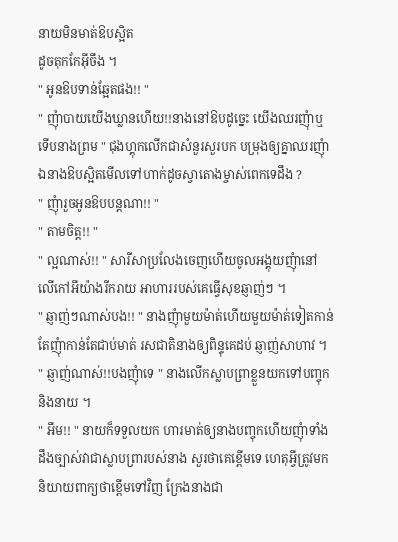នាយមិនមាត់ឱបស្អិត
ដូចតុកកែអ៊ីចឹង ។
" អូនឱបទាន់ឆ្អែតផង!! "
" ញុំាបាយយើងឃ្លានហើយ!!នាងនៅឱបដូច្នេះ យើងឈរញុំាឬ
ទើបនាងព្រម " ជុងហ្គុកលើកជាសំនួរសួរបក បម្រុងឲ្យគ្នាឈរញុំា
ឯនាងឱបស្អិតមើលទៅហាក់ដូចស្វាតោងម្ចាស់ពេកទេដឹង ?
" ញុំារួចអូនឱបបន្ដណា!! "
" តាមចិត្ដ!! "
" ល្អណាស់!! " សារីសាប្រលែងចេញហើយចូលអង្គុយញុំានៅ
លើកៅអីយ៉ាងរីករាយ អាហាររបស់គេធ្វើសុខឆ្ញាញ់ៗ ។
" ឆ្ញាញ់ៗណាស់បង!! " នាងញុំាមួយម៉ាត់ហើយមួយម៉ាត់ទៀតកាន់តែញុំាកាន់តែជាប់មាត់ រសជាតិនាងឲ្យពិន្ទុគេដប់ ឆ្ញាញ់សាហាវ ។
" ឆ្ញាញ់ណាស់!!បងញុំាទេ " នាងលើកស្លាបព្រាខ្លួនយកទៅបញ្ចុក
និងនាយ ។
" អឹម!! " នាយក៏ទទួលយក ហារមាត់ឲ្យនាងបញ្ចុកហើយញុំាទាំង
ដឹងច្បាស់វាជាស្លាបព្រារបស់នាង សួរថាគេខ្ពើមទេ ហេតុអ្វីត្រូវមក
និយាយពាក្យថាខ្ពើមទៅវិញ ក្រែងនាងជា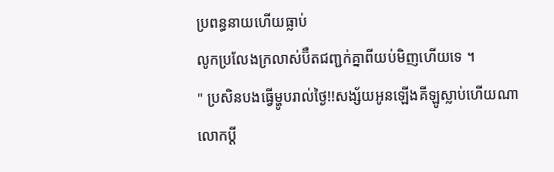ប្រពន្ធនាយហើយធ្លាប់
លូកប្រលែងក្រលាស់ប៊ឺតជញ្ជក់គ្នាពីយប់មិញហើយទេ ។
" ប្រសិនបងធ្វើម្ហូបរាល់ថ្ងៃ!!សង្ស័យអូនឡើងគីឡូស្លាប់ហើយណា
លោកប្ដី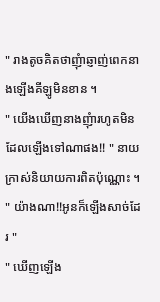" រាងតូចគិតថាញុំាឆ្ញាញ់ពេកនាងឡើងគីឡូមិនខាន ។
" យើងឃើញនាងញុំារហូតមិនដែលឡើងទៅណាផង!! " នាយ
ក្រាស់និយាយការពិតប៉ុណ្ណោះ ។
" យ៉ាងណា!!អូនក៏ឡើងសាច់ដែរ "
" ឃើញឡើង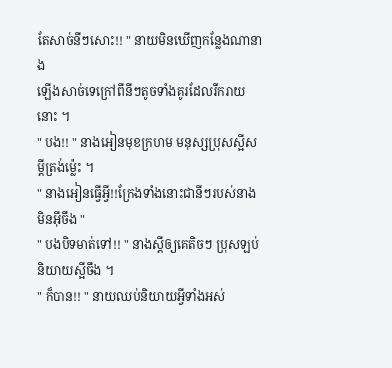តែសាច់នីៗសោះ!! " នាយមិនឃើញកន្លែងណានាង
ឡើងសាច់ទេក្រៅពីនីៗតូចទាំងគូរដែលរីករាយនោះ ។
" បង!! " នាងអៀនមុខក្រហម មនុស្សប្រុសស្អីសម្ដីត្រង់ម្ល៉េះ ។
" នាងអៀនធ្វើអ្វី!!ក្រែងទាំងនោះជានីៗរបស់នាងមិនអ៊ីចឹង "
" បងបិទមាត់ទៅ!! " នាងស្ដីឲ្យគេតិចៗ ប្រុសឡប់និយាយស្អីចឹង ។
" ក៏បាន!! " នាយឈប់និយាយអ្វីទាំងអស់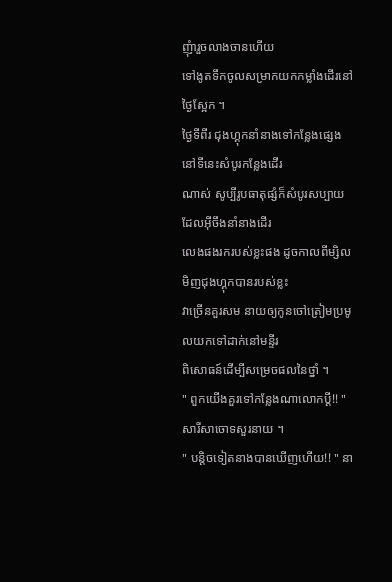ញុំារួចលាងចានហើយ
ទៅងូតទឹកចូលសម្រាកយកកម្លាំងដើរនៅថ្ងៃស្អែក ។
ថ្ងៃទីពីរ ជុងហ្គុកនាំនាងទៅកន្លែងផ្សេង នៅទីនេះសំបូរកន្លែងដើរ
ណាស់ សូប្បីរូបធាតុផ្សំក៏សំបូរសប្បាយដែលអ៊ីចឹងនាំនាងដើរ
លេងផងរករបស់ខ្លះផង ដូចកាលពីម្សិលមិញជុងហ្គុកបានរបស់ខ្លះ
វាច្រើនគួរសម នាយឲ្យកូនចៅត្រៀមប្រមូលយកទៅដាក់នៅមន្ទីរ
ពិសោធន៍ដើម្បីសម្រេចផលនៃថ្នាំ ។
" ពួកយើងគួរទៅកន្លែងណាលោកប្ដី!! " សារីសាចោទសួរនាយ ។
" បន្ដិចទៀតនាងបានឃើញហើយ!! " នា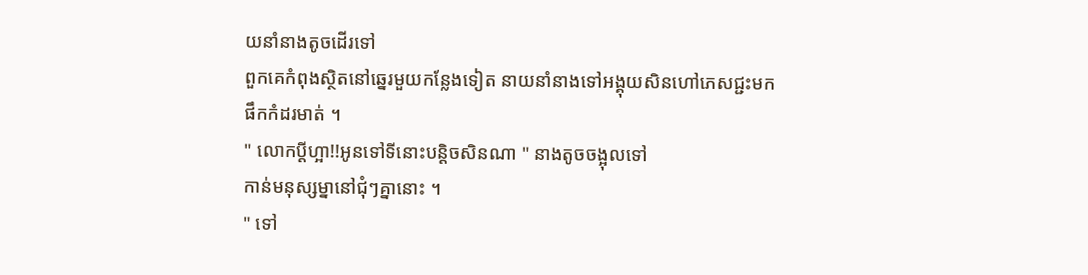យនាំនាងតូចដើរទៅ
ពួកគេកំពុងស្ថិតនៅឆ្នេរមួយកន្លែងទៀត នាយនាំនាងទៅអង្គុយសិនហៅភេសជ្ជះមកផឹកកំដរមាត់ ។
" លោកប្ដីហ្អា!!អូនទៅទីនោះបន្ដិចសិនណា " នាងតូចចង្អុលទៅ
កាន់មនុស្សម្នានៅជុំៗគ្នានោះ ។
" ទៅ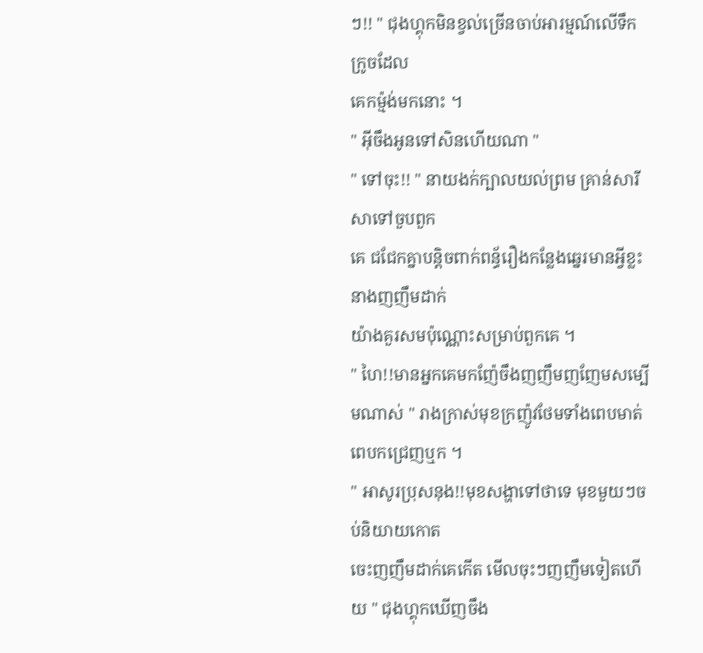ៗ!! " ជុងហ្គុកមិនខ្វល់ច្រើនចាប់អារម្មណ៍លើទឹកក្រូចដែល
គេកម្ម៉ង់មកនោះ ។
" អ៊ីចឹងអូនទៅសិនហើយណា "
" ទៅចុះ!! " នាយងក់ក្បាលយល់ព្រម គ្រាន់សារីសាទៅចួបពួក
គេ ជជែកគ្នាបន្ដិចពាក់ពន្ធ័រឿងកន្លែងឆ្នេរមានអ្វីខ្លះ នាងញញឹមដាក់
យ៉ាងគួរសមប៉ុណ្ណោះសម្រាប់ពួកគេ ។
" ហៃ!!មានអ្នកគេមកញ៉ែចឹងញញឹមញញែមសម្បើមណាស់ " រាងក្រាស់មុខក្រញ៉ូវថែមទាំងពេបមាត់ពេបកជ្រេញឬក ។
" អាសូរប្រុសនុង!!មុខសង្ហាទៅថាទេ មុខមួយៗចប់និយាយកោត
ចេះញញឹមដាក់គេកើត មើលចុះៗញញឹមទៀតហើយ " ជុងហ្គុកឃើញចឹង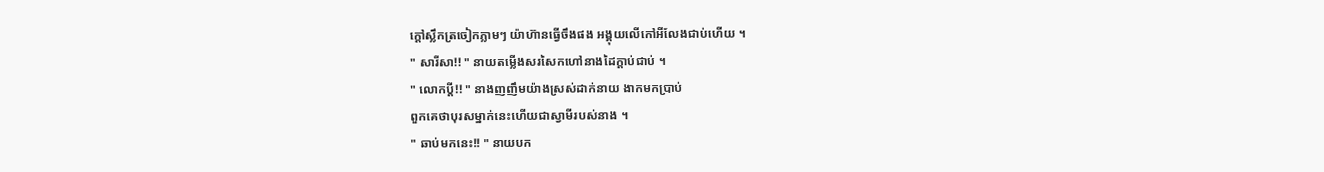ក្ដៅស្លឹកត្រចៀកភ្លាមៗ យ៉ាហ៊ានធ្វើចឹងផង អង្គុយលើកៅអីលែងជាប់ហើយ ។
" សារីសា!! " នាយតម្លើងសរសៃកហៅនាងដៃក្ដាប់ជាប់ ។
" លោកប្ដី!! " នាងញញឹមយ៉ាងស្រស់ដាក់នាយ ងាកមកប្រាប់
ពួកគេថាបុរសម្នាក់នេះហើយជាស្វាមីរបស់នាង ។
" ឆាប់មកនេះ!! " នាយបក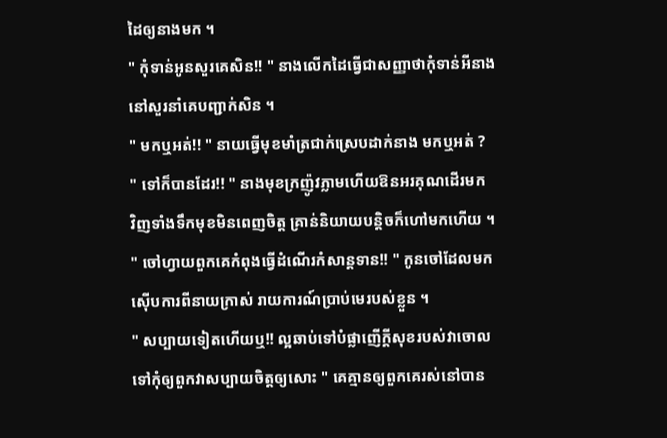ដៃឲ្យនាងមក ។
" កុំទាន់អូនសួរគេសិន!! " នាងលើកដៃធ្វើជាសញ្ញាថាកុំទាន់អីនាង
នៅសួរនាំគេបញ្ជាក់សិន ។
" មកឬអត់!! " នាយធ្វើមុខមាំត្រជាក់ស្រេបដាក់នាង មកឬអត់ ?
" ទៅក៏បានដែរ!! " នាងមុខក្រញ៉ូវភ្លាមហើយឱនអរគុណដើរមក
វិញទាំងទឹកមុខមិនពេញចិត្ដ គ្រាន់និយាយបន្ដិចក៏ហៅមកហើយ ។
" ចៅហ្វាយពួកគេកំពុងធ្វើដំណើរកំសាន្ដទាន!! " កូនចៅដែលមក
ស៊ើបការពីនាយក្រាស់ រាយការណ៍ប្រាប់មេរបស់ខ្លួន ។
" សប្បាយទៀតហើយឬ!! ល្អឆាប់ទៅបំផ្លាញើក្ដីសុខរបស់វាចោល
ទៅកុំឲ្យពួកវាសប្បាយចិត្ដឲ្យសោះ " គេគ្មានឲ្យពួកគេរស់នៅបាន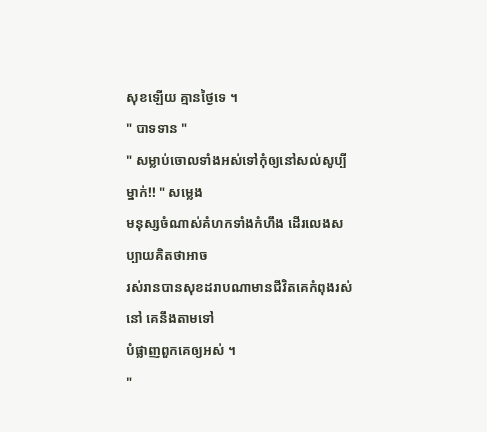សុខឡើយ គ្មានថ្ងៃទេ ។
" បាទទាន "
" សម្លាប់ចោលទាំងអស់ទៅកុំឲ្យនៅសល់សូប្បីម្នាក់!! " សម្លេង
មនុស្សចំណាស់គំហកទាំងកំហឹង ដើរលេងសប្បាយគិតថាអាច
រស់រានបានសុខដរាបណាមានជីវិតគេកំពុងរស់នៅ គេនឹងតាមទៅ
បំផ្លាញពួកគេឲ្យអស់ ។
"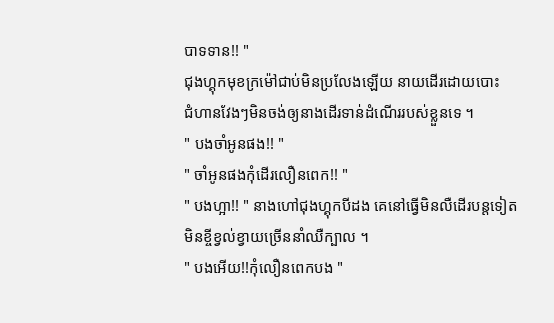បាទទាន!! "
ជុងហ្គុកមុខក្រម៉ៅជាប់មិនប្រលែងឡើយ នាយដើរដោយបោះ
ជំហានវែងៗមិនចង់ឲ្យនាងដើរទាន់ដំណើររបស់ខ្លួនទេ ។
" បងចាំអូនផង!! "
" ចាំអូនផងកុំដើរលឿនពេក!! "
" បងហ្អា!! " នាងហៅជុងហ្គុកបីដង គេនៅធ្វើមិនលឺដើរបន្ដទៀត
មិនខ្ចីខ្វល់ខ្វាយច្រើននាំឈឺក្បាល ។
" បងអើយ!!កុំលឿនពេកបង "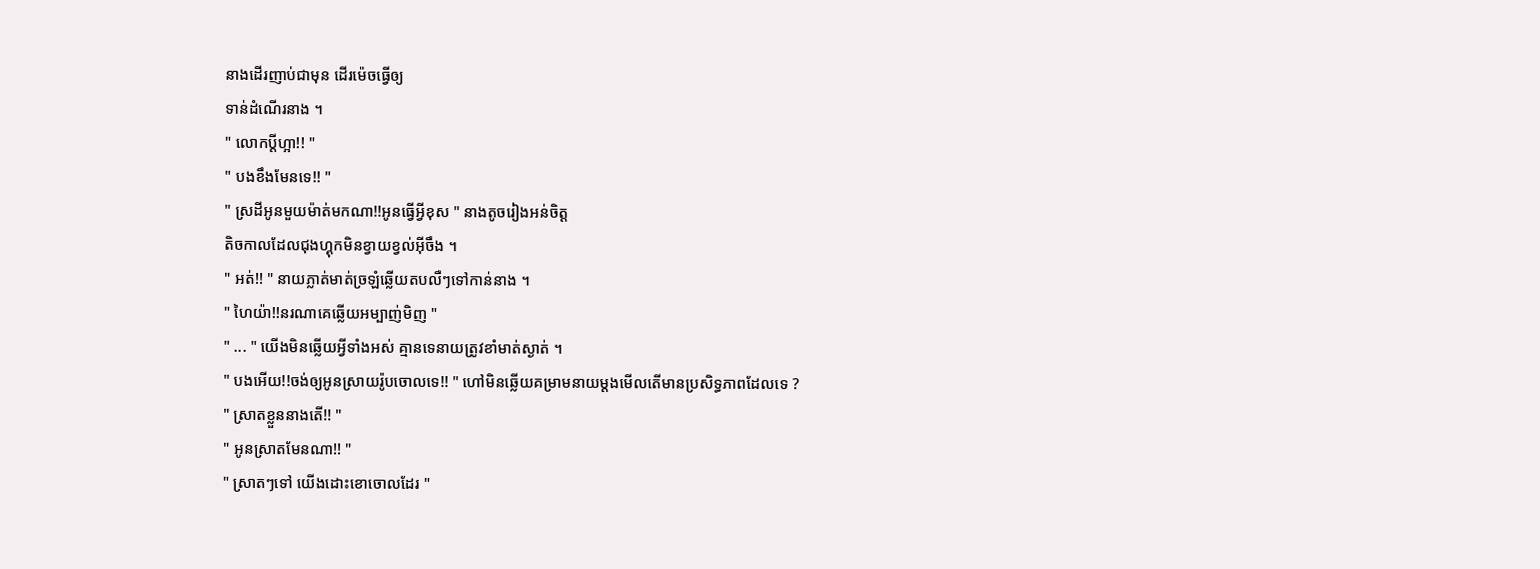នាងដើរញាប់ជាមុន ដើរម៉េចធ្វើឲ្យ
ទាន់ដំណើរនាង ។
" លោកប្ដីហ្អា!! "
" បងខឹងមែនទេ!! "
" ស្រដីអូនមួយម៉ាត់មកណា!!អូនធ្វើអ្វីខុស " នាងតូចរៀងអន់ចិត្ដ
តិចកាលដែលជុងហ្គុកមិនខ្វាយខ្វល់អ៊ីចឹង ។
" អត់!! " នាយភ្លាត់មាត់ច្រឡំឆ្លើយតបលឺៗទៅកាន់នាង ។
" ហៃយ៉ា!!នរណាគេឆ្លើយអម្បាញ់មិញ "
" ... " យើងមិនឆ្លើយអ្វីទាំងអស់ គ្មានទេនាយត្រូវខាំមាត់ស្ងាត់ ។
" បងអើយ!!ចង់ឲ្យអូនស្រាយរ៉ូបចោលទេ!! " ហៅមិនឆ្លើយគម្រាមនាយម្ដងមើលតើមានប្រសិទ្ធភាពដែលទេ ?
" ស្រាតខ្លួននាងតើ!! "
" អូនស្រាតមែនណា!! "
" ស្រាតៗទៅ យើងដោះខោចោលដែរ "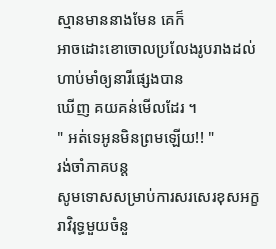ស្មានមាននាងមែន គេក៏
អាចដោះខោចោលប្រលែងរូបរាងដល់ហាប់មាំឲ្យនារីផ្សេងបាន
ឃើញ គយគន់មើលដែរ ។
" អត់ទេអូនមិនព្រមឡើយ!! "
រង់ចាំភាគបន្ដ
សូមទោសសម្រាប់ការសរសេរខុសអក្ខរាវិរុទ្ធមួយចំនួ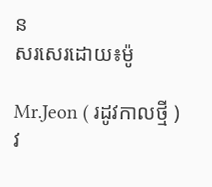ន
សរសេរដោយ៖ម៉ូ

Mr.Jeon ( រដូវកាលថ្មី ) វ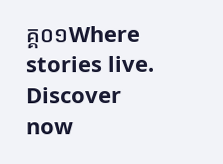គ្គ០១Where stories live. Discover now